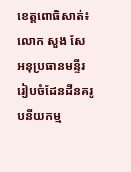ខេត្តពោធិសាត់៖ លោក សួង សែ អនុប្រធានមន្ទីររៀបចំដែនដីនគរូបនីយកម្ម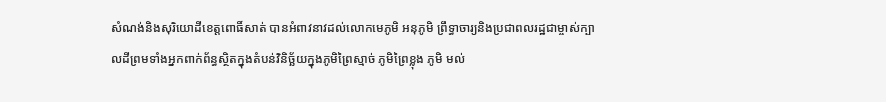សំណង់និងសុរិយោដីខេត្តពោធិ៍សាត់ បានអំពាវនាវដល់លោកមេភូមិ អនុភូមិ ព្រឹទ្ធាចារ្យនិងប្រជាពលរដ្ឋជាម្ចាស់ក្បាលដីព្រមទាំងអ្នកពាក់ព័ន្ធស្ថិតក្នុងតំបន់វិនិច្ឆ័យក្នុងភូមិព្រៃស្មាច់ ភូមិព្រៃខ្លុង ភូមិ មល់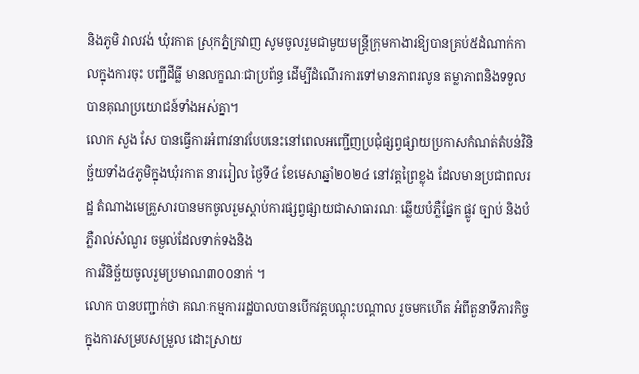និងភូមិ វាលវង់ ឃុំរកាត ស្រុកភ្នំក្រវាញ សូមចូលរួមជាមួយមន្ត្រីក្រុមកាងារឱ្យបានគ្រប់៥ដំណាក់កាលក្នុងការចុះ បញ្ជីដីធ្លី មានលក្ខណៈជាប្រព័ន្ធ ដើម្បីដំណើរការទៅមានភាពរលូន តម្លាភាពនិងទទួលបានគុណប្រយោជន៍ទាំងអស់គ្នា។
លោក សួង សែ បានធ្វើការអំពាវនាវបែបនេះនៅពេលអញ្ជើញប្រជុំផ្សព្វផ្សាយប្រកាសកំណត់តំបន់វិនិច្ឆ័យទាំង៤ភូមិក្នុងឃុំរកាត នាររៀល ថ្ងៃទី៤ ខែមេសាឆ្នាំ២០២៤ នៅវត្តព្រៃខ្លុង ដែលមានប្រជាពលរដ្ឋ តំណាងមេគ្រួសារបានមកចូលរួមស្តាប់ការផ្សព្វផ្សាយជាសាធារណៈ ឆ្លើយបំភ្លឺផ្នែក ផ្លូវ ច្បាប់ និងបំភ្លឺរាល់សំណួរ ចម្ងល់ដែលទាក់ទងនិង
ការវិនិច្ឆ័យចូលរួមប្រមាណ៣០០នាក់ ។
លោក បានបញ្ជាក់ថា គណៈកម្មការរដ្ឋបាលបានបើកវគ្គបណ្តុះបណ្តាល រួចមកហើត អំពីតួនាទីភារកិច្ច ក្នុងការសម្របសម្រួល ដោះស្រាយ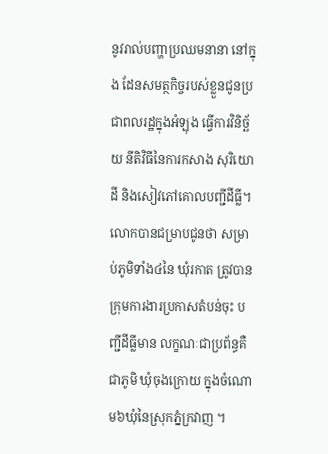នូវរាល់បញ្ហាប្រឈមនានា នៅក្នុង ដែនសមត្ថកិច្ចរបស់ខ្លួនជូនប្រជាពលរដ្ឋក្នុងអំឡុង ធ្វើការវិនិច្ឆ័យ នីតិវិធីនៃការកសាង សុរិយោដី និងសៀវភៅគោលបញ្ជីដីធ្លី។
លោកបានជម្រាបជូនថា សម្រាប់ភូមិទាំង៤នៃ ឃុំរកាត ត្រូវបានក្រុមការងារប្រកាសតំបន់ចុះ បញ្ជីដីធ្លីមាន លក្ខណៈជាប្រព័ន្ធគឺជាភូមិ ឃុំចុងក្រោយ ក្នុងចំណោម៦ឃុំនៃស្រុកភ្នំក្រវាញ ។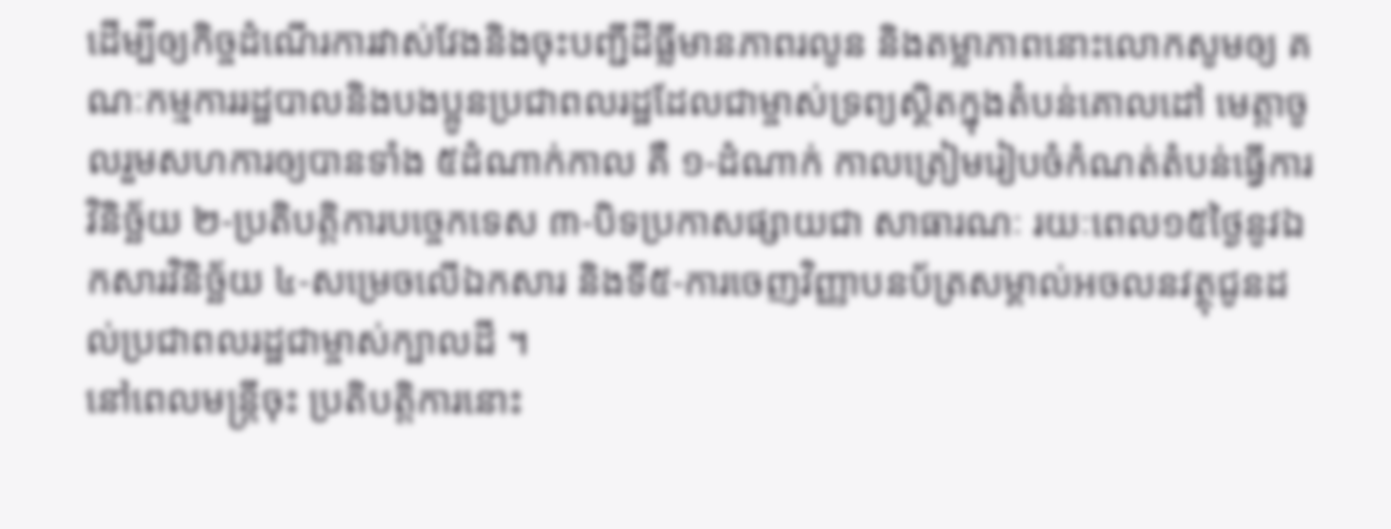ដើម្បីឲ្យកិច្ចដំណើរការវាស់វែងនិងចុះបញ្ជីដីធ្លីមានភាពរលូន និងតម្លាភាពនោះលោកសូមឲ្យ គណៈកម្មការរដ្ឋបាលនិងបងប្អូនប្រជាពលរដ្ឋដែលជាម្ចាស់ទ្រព្យស្ថិតក្នុងតំបន់គោលដៅ មេត្តាចូលរួមសហការឲ្យបានទាំង ៥ដំណាក់កាល គឺ ១-ដំណាក់ កាលត្រៀមរៀបចំកំណត់តំបន់ធ្វើការវិនិច្ឆ័យ ២-ប្រតិបត្តិការបច្ចេកទេស ៣-បិទប្រកាសផ្សាយជា សាធារណៈ រយៈពេល១៥ថ្ងៃនូវឯកសារវិនិច្ឆ័យ ៤-សម្រេចលើឯកសារ និងទី៥-ការចេញវិញ្ញាបនប័ត្រសម្គាល់អចលនវត្ថុជូនដល់ប្រជាពលរដ្ឋជាម្ចាស់ក្បាលដី ។
នៅពេលមន្ត្រីចុះ ប្រតិបត្តិការនោះ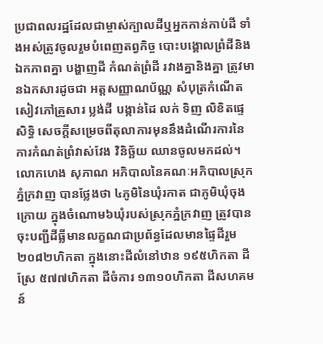ប្រជាពលរដ្ឋដែលជាម្ចាស់ក្បាលដីឬអ្នកកាន់កាប់ដី ទាំងអស់ត្រូវចូលរួមបំពេញតព្វកិច្ច បោះបង្គោលព្រំដីនិងឯកភាពគ្នា បង្ហាញដី កំណត់ព្រំដី រវាងគ្នានិងគ្នា ត្រូវមានឯកសារដូចជា អត្តសញ្ញាណប័ណ្ណ សំបុត្រកំណើត សៀវភៅគ្រួសារ ប្លង់ដី បង្កាន់ដៃ លក់ ទិញ លិខិតផ្ទេសិទ្ធិ សេចក្តីសម្រេចពីតុលាការមុននឹងដំណើរការនៃការកំណត់ព្រំវាស់វែង វិនិច្ឆ័យ ឈានចូលមកដល់។
លោកហេង សុភាណ អភិបាលនៃគណៈអភិបាលស្រុកភ្នំក្រវាញ បានថ្លែងថា ៤ភូមិនៃឃុំរកាត ជាភូមិឃុំចុងក្រោយ ក្នុងចំណោម៦ឃុំរបស់ស្រុកភ្នំក្រវាញ ត្រូវបានចុះបញ្ជីដីធ្លីមានលក្ខណជាប្រព័ន្ធដែលមានផ្ទៃដីរួម២០៨២ហិកតា ក្នុងនោះដីលំនៅឋាន ១៩៥ហិកតា ដីស្រែ ៥៧៧ហិកតា ដីចំការ ១៣១០ហិកតា ដីសហគមន៍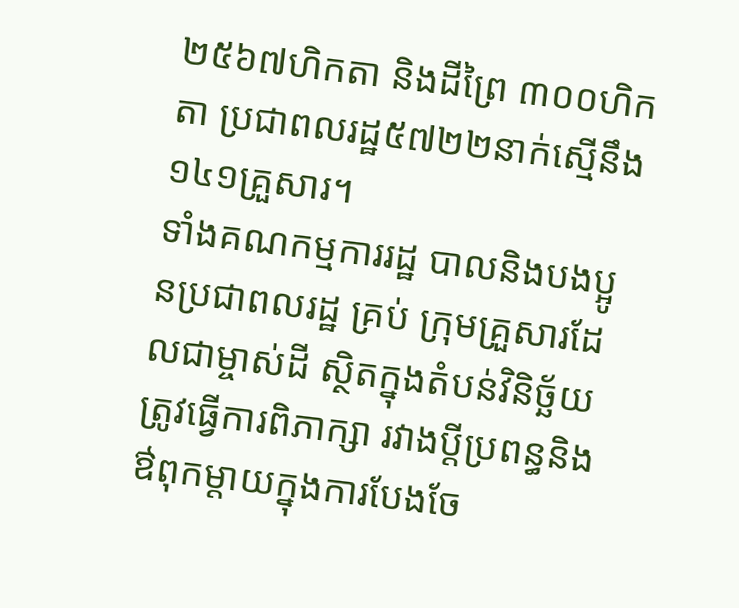២៥៦៧ហិកតា និងដីព្រៃ ៣០០ហិកតា ប្រជាពលរដ្ឋ៥៧២២នាក់ស្មើនឹង ១៤១គ្រួសារ។
ទាំងគណកម្មការរដ្ឋ បាលនិងបងប្អូនប្រជាពលរដ្ឋ គ្រប់ ក្រុមគ្រួសារដែលជាម្ចាស់ដី ស្ថិតក្នុងតំបន់វិនិច្ឆ័យ ត្រូវធ្វើការពិភាក្សា រវាងប្តីប្រពន្ធនិងឳពុកម្តាយក្នុងការបែងចែ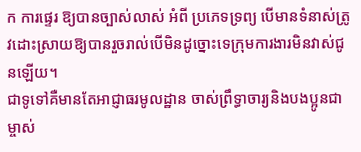ក ការផ្ទេរ ឱ្យបានច្បាស់លាស់ អំពី ប្រភេទទ្រព្យ បើមានទំនាស់ត្រូវដោះស្រាយឱ្យបានរួចរាល់បើមិនដូច្នោះទេក្រុមការងារមិនវាស់ជូនឡើយ។
ជាទូទៅគឺមានតែអាជ្ញាធរមូលដ្ឋាន ចាស់ព្រឹទ្ធាចារ្យនិងបងប្អូនជាម្ចាស់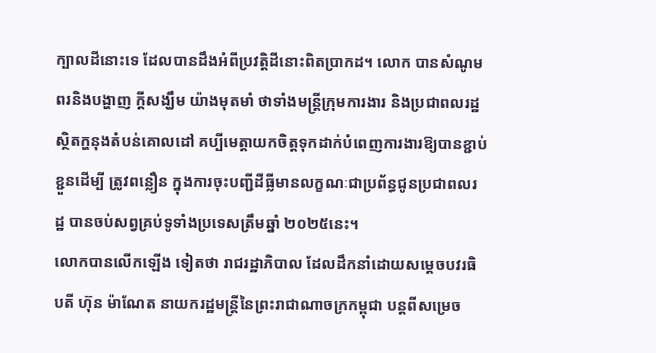ក្បាលដីនោះទេ ដែលបានដឹងអំពីប្រវត្តិដីនោះពិតប្រាកដ។ លោក បានសំណូមពរនិងបង្ហាញ ក្តីសង្ឃឹម យ៉ាងមុតមាំ ថាទាំងមន្ត្រីក្រុមការងារ និងប្រជាពលរដ្ឋ ស្ថិតក្ហនុងតំបន់គោលដៅ គប្បីមេត្តាយកចិត្តទុកដាក់បំពេញការងារឱ្យបានខ្ជាប់ខ្ជួនដើម្បី ត្រូវពន្លឿន ក្នុងការចុះបញ្ជីដីធ្លីមានលក្ខណៈជាប្រព័ន្ធជូនប្រជាពលរដ្ឋ បានចប់សព្វគ្រប់ទូទាំងប្រទេសត្រឹមឆ្នាំ ២០២៥នេះ។
លោកបានលើកឡើង ទៀតថា រាជរដ្ឋាភិបាល ដែលដឹកនាំដោយសម្តេចបវរធិបតី ហ៊ុន ម៉ាណែត នាយករដ្ឋមន្ត្រីនៃព្រះរាជាណាចក្រកម្ពុជា បន្តពីសម្រេច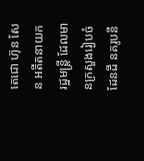តេជោ ហ៊ុន សែន អតីតនាយករដ្ឋមន្ត្រី ដែលមានក្រសួងរៀបចំដែនដី នគរូបនី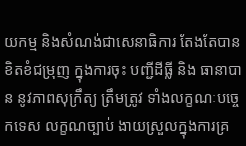យកម្ម និងសំណង់ជាសេនាធិការ តែងតែបានខិតខំជម្រុញ ក្នុងការចុះ បញ្ជីដីធ្លី និង ធានាបាន នូវភាពសុក្រឹត្យ ត្រឹមត្រូវ ទាំងលក្ខណៈបច្ចេកទេស លក្ខណច្បាប់ ងាយស្រួលក្នុងការគ្រ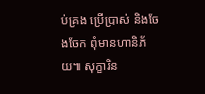ប់គ្រង ប្រើប្រាស់ និងចែងចែក ពុំមានហានិភ័យ៕ សុក្ខារិន